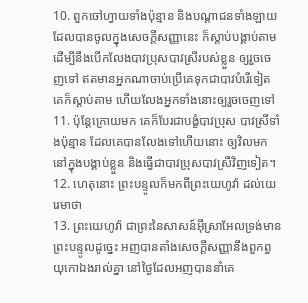10. ពួកចៅហ្វាយទាំងប៉ុន្មាន និងបណ្តាជនទាំងឡាយ ដែលបានចូលក្នុងសេចក្តីសញ្ញានេះ ក៏ស្តាប់បង្គាប់តាម ដើម្បីនឹងបើកលែងបាវប្រុសបាវស្រីរបស់ខ្លួន ឲ្យរួចចេញទៅ ឥតមានអ្នកណាចាប់ប្រើគេទុកជាបាវបំរើទៀត គេក៏ស្តាប់តាម ហើយលែងអ្នកទាំងនោះឲ្យរួចចេញទៅ
11. ប៉ុន្តែក្រោយមក គេក៏បែរជាបង្ខំបាវប្រុស បាវស្រីទាំងប៉ុន្មាន ដែលគេបានលែងទៅហើយនោះ ឲ្យវិលមកនៅក្នុងបង្គាប់ខ្លួន និងធ្វើជាបាវប្រុសបាវស្រីវិញទៀត។
12. ហេតុនោះ ព្រះបន្ទូលក៏មកពីព្រះយេហូវ៉ា ដល់យេរេមាថា
13. ព្រះយេហូវ៉ា ជាព្រះនៃសាសន៍អ៊ីស្រាអែលទ្រង់មានព្រះបន្ទូលដូច្នេះ អញបានតាំងសេចក្តីសញ្ញានឹងពួកព្ធយុកោឯងរាល់គ្នា នៅថ្ងៃដែលអញបាននាំគេ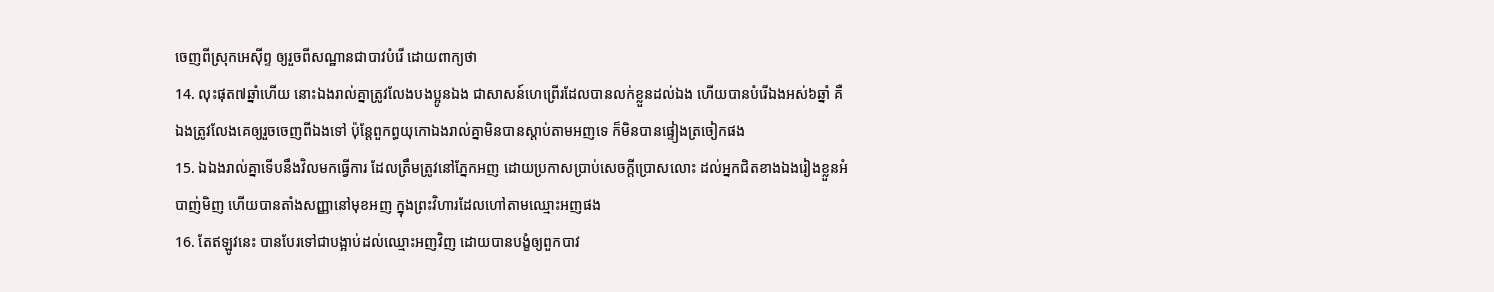ចេញពីស្រុកអេស៊ីព្ទ ឲ្យរួចពីសណ្ឋានជាបាវបំរើ ដោយពាក្យថា
14. លុះផុត៧ឆ្នាំហើយ នោះឯងរាល់គ្នាត្រូវលែងបងប្អូនឯង ជាសាសន៍ហេព្រើរដែលបានលក់ខ្លួនដល់ឯង ហើយបានបំរើឯងអស់៦ឆ្នាំ គឺឯងត្រូវលែងគេឲ្យរួចចេញពីឯងទៅ ប៉ុន្តែពួកព្ធយុកោឯងរាល់គ្នាមិនបានស្តាប់តាមអញទេ ក៏មិនបានផ្ទៀងត្រចៀកផង
15. ឯឯងរាល់គ្នាទើបនឹងវិលមកធ្វើការ ដែលត្រឹមត្រូវនៅភ្នែកអញ ដោយប្រកាសប្រាប់សេចក្តីប្រោសលោះ ដល់អ្នកជិតខាងឯងរៀងខ្លួនអំបាញ់មិញ ហើយបានតាំងសញ្ញានៅមុខអញ ក្នុងព្រះវិហារដែលហៅតាមឈ្មោះអញផង
16. តែឥឡូវនេះ បានបែរទៅជាបង្អាប់ដល់ឈ្មោះអញវិញ ដោយបានបង្ខំឲ្យពួកបាវ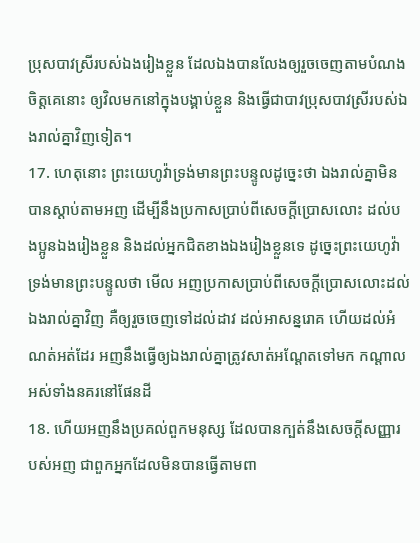ប្រុសបាវស្រីរបស់ឯងរៀងខ្លួន ដែលឯងបានលែងឲ្យរួចចេញតាមបំណងចិត្តគេនោះ ឲ្យវិលមកនៅក្នុងបង្គាប់ខ្លួន និងធ្វើជាបាវប្រុសបាវស្រីរបស់ឯងរាល់គ្នាវិញទៀត។
17. ហេតុនោះ ព្រះយេហូវ៉ាទ្រង់មានព្រះបន្ទូលដូច្នេះថា ឯងរាល់គ្នាមិនបានស្តាប់តាមអញ ដើម្បីនឹងប្រកាសប្រាប់ពីសេចក្តីប្រោសលោះ ដល់បងប្អូនឯងរៀងខ្លួន និងដល់អ្នកជិតខាងឯងរៀងខ្លួនទេ ដូច្នេះព្រះយេហូវ៉ាទ្រង់មានព្រះបន្ទូលថា មើល អញប្រកាសប្រាប់ពីសេចក្តីប្រោសលោះដល់ឯងរាល់គ្នាវិញ គឺឲ្យរួចចេញទៅដល់ដាវ ដល់អាសន្នរោគ ហើយដល់អំណត់អត់ដែរ អញនឹងធ្វើឲ្យឯងរាល់គ្នាត្រូវសាត់អណ្តែតទៅមក កណ្តាលអស់ទាំងនគរនៅផែនដី
18. ហើយអញនឹងប្រគល់ពួកមនុស្ស ដែលបានក្បត់នឹងសេចក្តីសញ្ញារបស់អញ ជាពួកអ្នកដែលមិនបានធ្វើតាមពា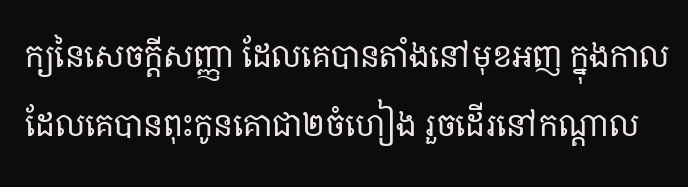ក្យនៃសេចក្តីសញ្ញា ដែលគេបានតាំងនៅមុខអញ ក្នុងកាលដែលគេបានពុះកូនគោជា២ចំហៀង រួចដើរនៅកណ្តាល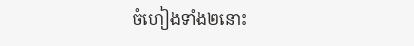ចំហៀងទាំង២នោះ